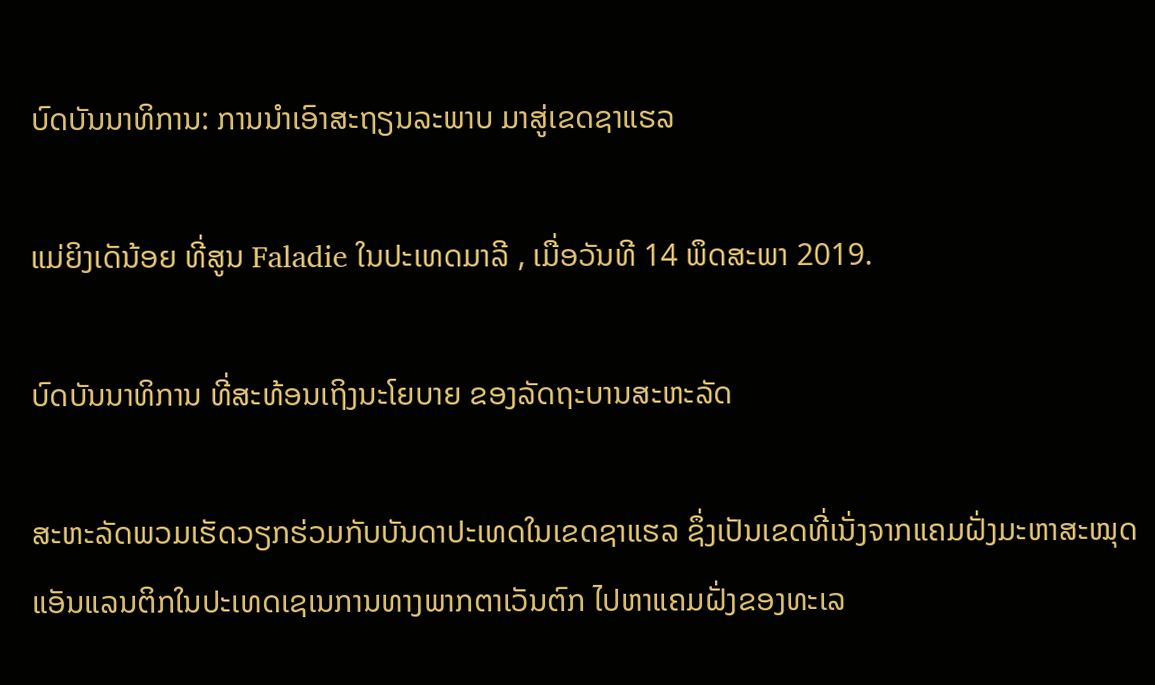ບົດບັນນາທິການ: ການນຳເອົາສະຖຽນລະພາບ ມາສູ່ເຂດຊາແຮລ

ແມ່ຍິງເດັນ້ອຍ ທີ່ສູນ Faladie ໃນປະເທດມາລີ , ເມື່ອວັນທີ 14 ພຶດສະພາ 2019.

ບົດບັນນາທິການ ທີ່ສະທ້ອນເຖິງນະໂຍບາຍ ຂອງລັດຖະບານສະຫະລັດ

ສະຫະລັດພວມເຮັດວຽກຮ່ວມກັບບັນດາປະເທດໃນເຂດຊາແຮລ ຊຶ່ງເປັນເຂດທີ່ເນັ່ງຈາກແຄມຝັ່ງມະຫາສະໝຸດແອັນແລນຕິກໃນປະເທດເຊເນການທາງພາກຕາເວັນຕົກ ໄປຫາແຄມຝັ່ງຂອງທະເລ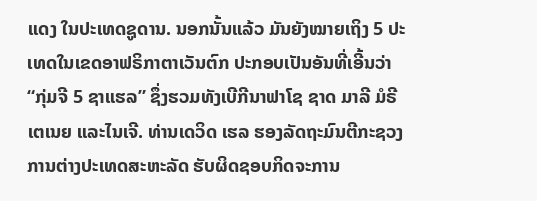ແດງ ໃນປະເທດຊູດານ. ນອກນັ້ນແລ້ວ ມັນຍັງໝາຍເຖິງ 5 ປະເທດໃນເຂດອາຟຣິກາຕາເວັນຕົກ ປະກອບເປັນອັນທີ່ເອີ້ນວ່າ “ກຸ່ມຈີ 5 ຊາແຮລ” ຊຶ່ງຮວມທັງເບີກີນາຟາໂຊ ຊາດ ມາລີ ມໍຣີເຕເນຍ ແລະໄນເຈີ. ທ່ານເດວິດ ເຮລ ຮອງລັດຖະມົນຕີກະຊວງການຕ່າງປະເທດສະຫະລັດ ຮັບຜິດຊອບກິດຈະການ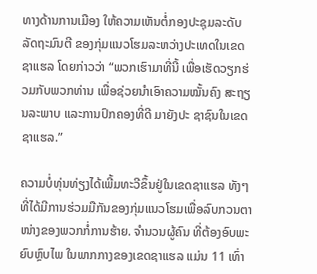ທາງດ້ານການເມືອງ ໃຫ້ຄວາມເຫັນຕໍ່ກອງປະຊຸມລະດັບລັດຖະມົນຕີ ຂອງກຸ່ມແນວໂຮມລະຫວ່າງປະເທດໃນເຂດຊາແຮລ ໂດຍກ່າວວ່າ “ພວກເຮົາມາທີ່ນີ້ ເພື່ອເຮັດວຽກຮ່ວມກັບພວກທ່ານ ເພື່ອຊ່ວຍນຳເອົາຄວາມໝັ້ນຄົງ ສະຖຽນລະພາບ ແລະການປົກຄອງທີ່ດີ ມາຍັງປະ ຊາຊົນໃນເຂດຊາແຮລ.”

ຄວາມບໍ່ທຸ່ນທ່ຽງໄດ້ເພີ້ມທະວີຂຶ້ນຢູ່ໃນເຂດຊາແຮລ ທັງໆທີ່ໄດ້ມີການຮ່ວມມືກັນຂອງກຸ່ມແນວໂຮມເພື່ອລົບກວນຕາໜ່າງຂອງພວກກໍ່ການຮ້າຍ. ຈຳນວນຜູ້ຄົນ ທີ່ຕ້ອງອົບພະຍົບຫຼົບໄພ ໃນພາກກາງຂອງເຂດຊາແຮລ ແມ່ນ 11 ເທົ່າ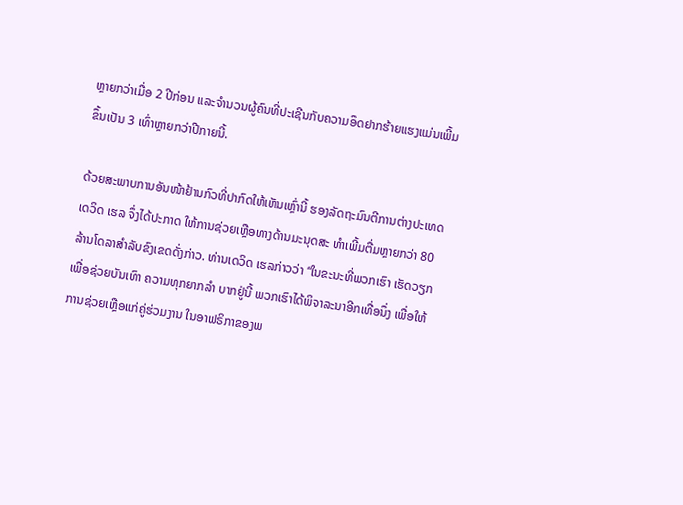ຫຼາຍກວ່າເມື່ອ 2 ປີກ່ອນ ແລະຈຳນວນຜູ້ຄົນທີ່ປະເຊີນກັບຄວາມອຶດຢາກຮ້າຍແຮງແມ່ນເພີ້ມຂຶ້ນເປັນ 3 ເທົ່າຫຼາຍກວ່າປີກາຍນີ້.

ດ້ວຍສະພາບການອັນໜ້າຢ້ານກົວທີ່ປາກົດໃຫ້ເຫັນເຫຼົ່ານີ້ ຮອງລັດຖະມົນຕີການຕ່າງປະເທດເດວິດ ເຮລ ຈຶ່ງໄດ້ປະກາດ ໃຫ້ການຊ່ວຍເຫຼືອທາງດ້ານມະນຸດສະ ທຳເພີ້ມຕື່ມຫຼາຍກວ່າ 80 ລ້ານໂດລາສຳລັບຂົງເຂດດັ່ງກ່າວ. ທ່ານເດວິດ ເຮລກ່າວວ່າ “ໃນຂະນະທີ່ພວກເຮົາ ເຮັດວຽກເພື່ອຊ່ວຍບັນເທົາ ຄວາມທຸກຍາກລຳ ບາກຢູ່ນີ້ ພວກເຮົາໄດ້ພິຈາລະນາອີກເທື່ອນຶ່ງ ເພື່ອໃຫ້ການຊ່ວຍເຫຼືອແກ່ຄູ່ຮ່ວມງານ ໃນອາຟຣິກາຂອງພ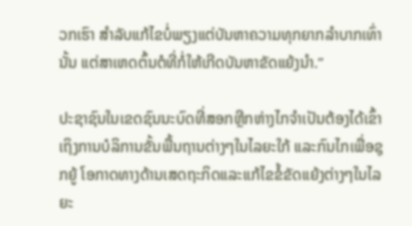ວກເຮົາ ສຳລັບແກ້ໄຂບໍ່ພຽງແຕ່ບັນຫາຄວາມທຸກຍາກລຳບາກເທົ່ານັ້ນ ແຕ່ສາເຫດຕົ້ນຕໍທີ່ກໍ່ໃຫ້ເກີດບັນຫາຂັດແຍ້ງນຳ.”

ປະຊາຊົນໃນເຂດຊົນນະບົດທີ່ສອກຫຼີກຫ່າງໄກຈຳເປັນຕ້ອງໄດ້ເຂົ້າເຖິງການບໍລິການຂັ້ນພື້ນຖານຕ່າງໆໃນໄລຍະໃກ້ ແລະກົນໄກເພື່ອຊຸກຍູ້ ໂອກາດທາງດ້ານເສດຖະກິດແລະແກ້ໄຂຂໍ້ຂັດແຍ້ງຕ່າງໆໃນໄລຍະ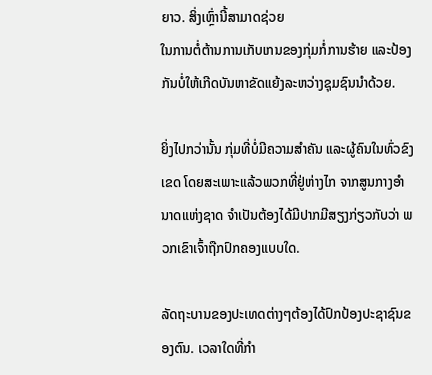ຍາວ. ສິ່ງເຫຼົ່ານີ້ສາມາດຊ່ວຍ
ໃນການຕໍ່ຕ້ານການເກັບເກນຂອງກຸ່ມກໍ່ການຮ້າຍ ແລະປ້ອງກັນບໍ່ໃຫ້ເກີດບັນຫາຂັດແຍ້ງລະຫວ່າງຊຸມຊົນນຳດ້ວຍ.

ຍິ່ງໄປກວ່ານັ້ນ ກຸ່ມທີ່ບໍ່ມີຄວາມສຳຄັນ ແລະຜູ້ຄົນໃນທົ່ວຂົງເຂດ ໂດຍສະເພາະແລ້ວພວກທີ່ຢູ່ຫ່າງໄກ ຈາກສູນກາງອຳນາດແຫ່ງຊາດ ຈຳເປັນຕ້ອງໄດ້ມີປາກມີສຽງກ່ຽວກັບວ່າ ພວກເຂົາເຈົ້າຖືກປົກຄອງແບບໃດ.

ລັດຖະບານຂອງປະເທດຕ່າງໆຕ້ອງໄດ້ປົກປ້ອງປະຊາຊົນຂອງຕົນ. ເວລາໃດທີ່ກຳ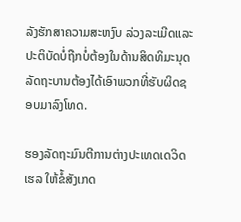ລັງຮັກສາຄວາມສະຫງົບ ລ່ວງລະເມີດແລະປະຕິບັດບໍ່ຖືກບໍ່ຕ້ອງໃນດ້ານສິດທິມະນຸດ ລັດຖະບານຕ້ອງໄດ້ເອົາພວກທີ່ຮັບຜິດຊອບມາລົງໂທດ.

ຮອງລັດຖະມົນຕີການຕ່າງປະເທດເດວິດ ເຮລ ໃຫ້ຂໍ້ສັງເກດ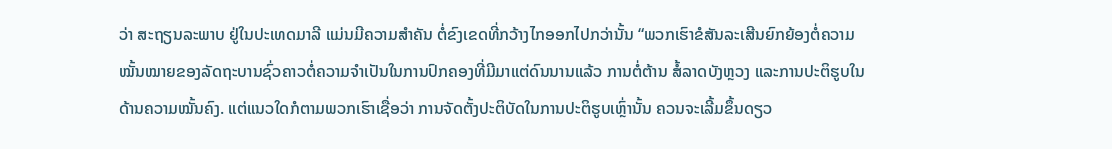ວ່າ ສະຖຽນລະພາບ ຢູ່ໃນປະເທດມາລີ ແມ່ນມີຄວາມສຳຄັນ ຕໍ່ຂົງເຂດທີ່ກວ້າງໄກອອກໄປກວ່ານັ້ນ “ພວກເຮົາຂໍສັນລະເສີນຍົກຍ້ອງຕໍ່ຄວາມໝັ້ນໝາຍຂອງລັດຖະບານຊົ່ວຄາວຕໍ່ຄວາມຈຳເປັນໃນການປົກຄອງທີ່ມີມາແຕ່ດົນນານແລ້ວ ການຕໍ່ຕ້ານ ສໍ້ລາດບັງຫຼວງ ແລະການປະຕິຮູບໃນດ້ານຄວາມໝັ້ນຄົງ. ແຕ່ແນວໃດກໍຕາມພວກເຮົາເຊື່ອວ່າ ການຈັດຕັ້ງປະຕິບັດໃນການປະຕິຮູບເຫຼົ່ານັ້ນ ຄວນຈະເລີ້ມຂຶ້ນດຽວ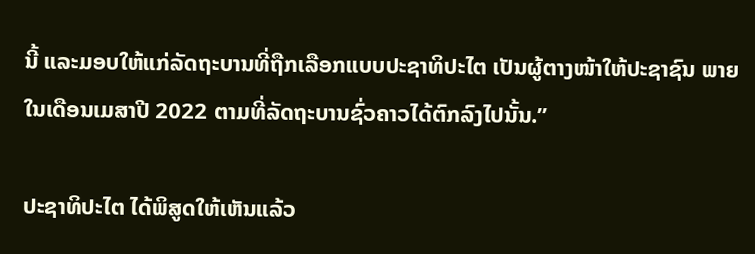ນີ້ ແລະມອບໃຫ້ແກ່ລັດຖະບານທີ່ຖືກເລືອກແບບປະຊາທິປະໄຕ ເປັນຜູ້ຕາງໜ້າໃຫ້ປະຊາຊົນ ພາຍໃນເດືອນເມສາປີ 2022 ຕາມທີ່ລັດຖະບານຊົ່ວຄາວໄດ້ຕົກລົງໄປນັ້ນ.”

ປະຊາທິປະໄຕ ໄດ້ພິສູດໃຫ້ເຫັນແລ້ວ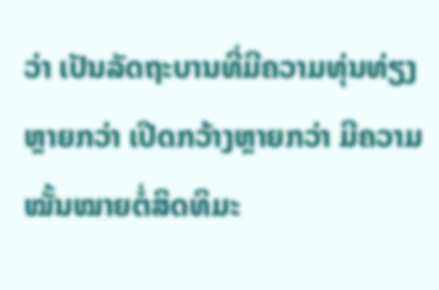ວ່າ ເປັນລັດຖະບານທີ່ມີຄວາມທຸ່ນທ່ຽງຫຼາຍກວ່າ ເປີດກວ້າງຫຼາຍກວ່າ ມີຄວາມໝັ້ນໝາຍຕໍ່ສິດທິມະ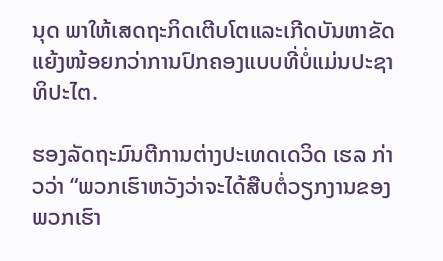ນຸດ ພາໃຫ້ເສດຖະກິດເຕີບໂຕແລະເກີດບັນຫາຂັດແຍ້ງໜ້ອຍກວ່າການປົກຄອງແບບທີ່ບໍ່ແມ່ນປະຊາທິປະໄຕ.

ຮອງລັດຖະມົນຕີການຕ່າງປະເທດເດວິດ ເຮລ ກ່າວວ່າ “ພວກເຮົາຫວັງວ່າຈະໄດ້ສືບຕໍ່ວຽກງານຂອງພວກເຮົາ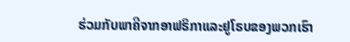ຮ່ວມກັບພາຄີຈາກອາຟຣິກາແລະຢູໂຣບຂອງພວກເຮົາ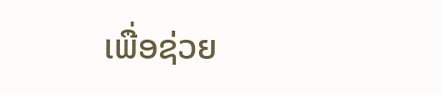ເພື່ອຊ່ວຍ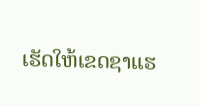ເຮັດໃຫ້ເຂດຊາແຮ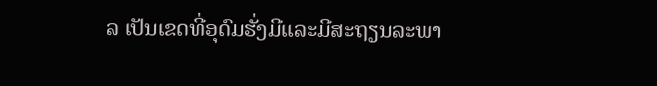ລ ເປັນເຂດທີ່ອຸດົມຮັ່ງມີແລະມີສະຖຽນລະພາ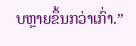ບຫຼາຍຂຶ້ນກວ່າເກົ່າ.”